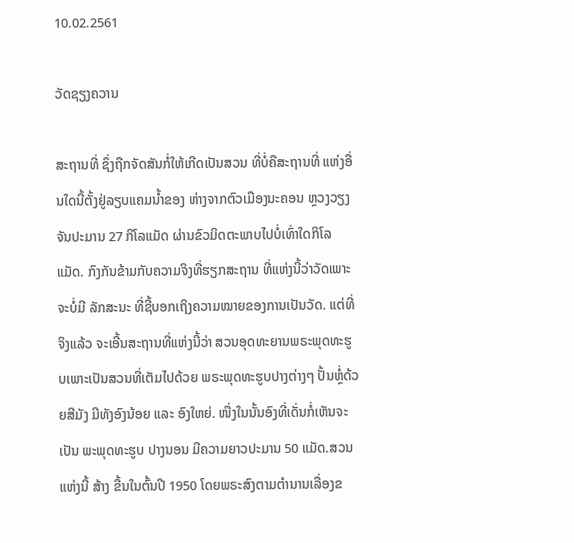10.02.2561

ວັດຊຽງຄວານ

ສະຖານທີ່ ຊຶ່ງຖືກຈັດສັນກໍ່ໃຫ້ເກີດເປັນສວນ ທີ່ບໍ່ຄືສະຖານທີ່ ແຫ່ງອື່ນໃດນີ້ຕັ້ງຢູ່ລຽບແຄມນ້ຳຂອງ ຫ່າງຈາກຕົວເມືອງນະຄອນ ຫຼວງວຽງຈັນປະມານ 27 ກິໂລແມັດ ຜ່ານຂົວມິດຕະພາບໄປບໍ່ເທົ່າໃດກິໂລແມັດ. ກົງກັນຂ້າມກັບຄວາມຈິງທີ່ຮຽກສະຖານ ທີ່ແຫ່ງນີ້ວ່າວັດເພາະຈະບໍ່ມີ ລັກສະນະ ທີ່ຊີ້ບອກເຖິງຄວາມໝາຍຂອງການເປັນວັດ. ແຕ່ທີ່ຈິງແລ້ວ ຈະເອີ້ນສະຖານທີ່ແຫ່ງນີ້ວ່າ ສວນອຸດທະຍານພຣະພຸດທະຮູບເພາະເປັນສວນທີ່ເຕັມໄປດ້ວຍ ພຣະພຸດທະຮູບປາງຕ່າງໆ ປັ້ນຫຼໍ່ດ້ວຍສີມັງ ມີທັງອົງນ້ອຍ ແລະ ອົງໃຫຍ່. ໜື່ງໃນນັ້ນອົງທີ່ເດັ່ນກໍ່ເຫັນຈະເປັນ ພະພຸດທະຮູບ ປາງນອນ ມີຄວາມຍາວປະມານ 50 ແມັດ.ສວນແຫ່ງນີ້ ສ້າງ ຂື້ນໃນຕົ້ນປີ 1950 ໂດຍພຣະສົງຕາມຕຳນານເລື່ອງຂ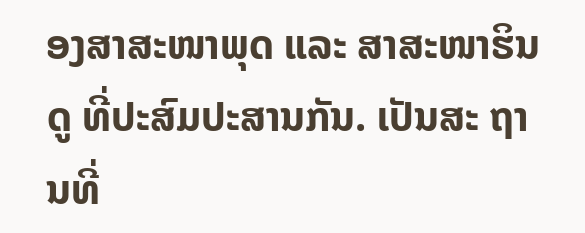ອງສາສະໜາພຸດ ແລະ ສາສະໜາຮິນດູ ທີ່ປະສົມປະສານກັນ. ເປັນສະ ຖານທີ່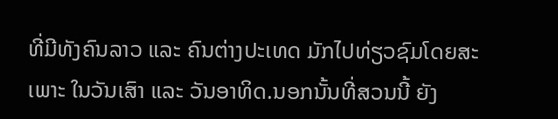ທີ່ມີທັງຄົນລາວ ແລະ ຄົນຕ່າງປະເທດ ມັກໄປທ່ຽວຊົມໂດຍສະເພາະ ໃນວັນເສົາ ແລະ ວັນອາທິດ.ນອກນັ້ນທີ່ສວນນີ້ ຍັງ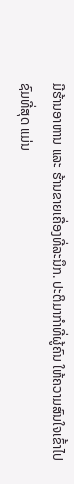ມີຮ້ານອາຫານ ແລະ ຮ້ານຂາຍເຄື່ອງທີ່ລະນຶກ. ປະຕິມາກຳທີ່ຜູ້ຄົນ ໃຫ້ຄວາມສົນໃຈເຂົ້າໄປຊົມທີ່ສຸດ ແມ່ນ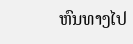ຫົນທາງໄປ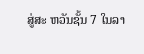ສູ່ສະ ຫວັນຊັ້ນ 7 ໃນລາ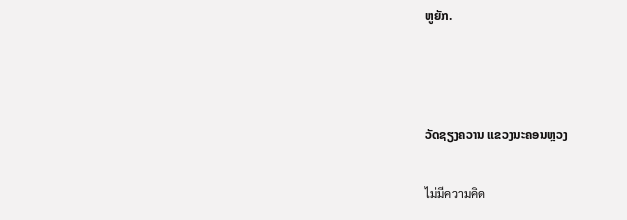ຫູຍັກ.



ວັດຊຽງຄວານ ແຂວງນະຄອນຫຼວງ

ไม่มีความคิด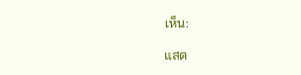เห็น:

แสด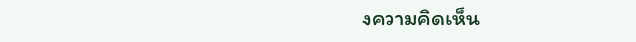งความคิดเห็น